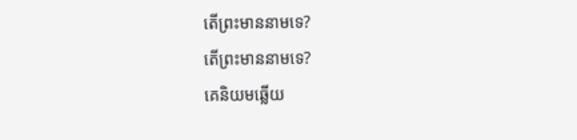តើព្រះមាននាមទេ?
តើព្រះមាននាមទេ?
គេនិយមឆ្លើយ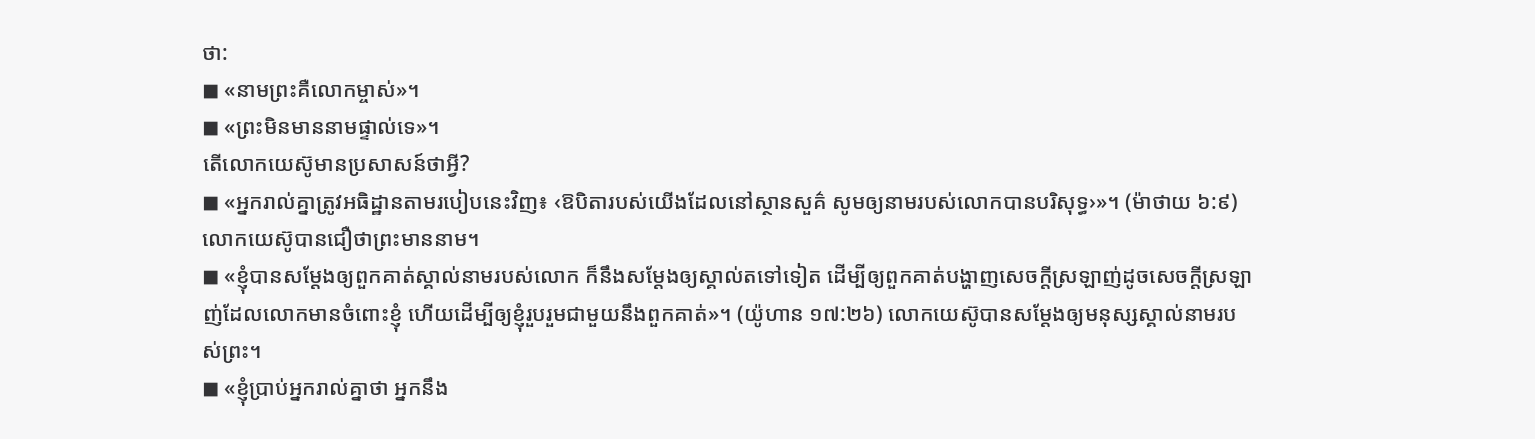ថា:
◼ «នាមព្រះគឺលោកម្ចាស់»។
◼ «ព្រះមិនមាននាមផ្ទាល់ទេ»។
តើលោកយេស៊ូមានប្រសាសន៍ថាអ្វី?
◼ «អ្នករាល់គ្នាត្រូវអធិដ្ឋានតាមរបៀបនេះវិញ៖ ‹ឱបិតារបស់យើងដែលនៅស្ថានសួគ៌ សូមឲ្យនាមរបស់លោកបានបរិសុទ្ធ›»។ (ម៉ាថាយ ៦:៩) លោកយេស៊ូបានជឿថាព្រះមាននាម។
◼ «ខ្ញុំបានសម្ដែងឲ្យពួកគាត់ស្គាល់នាមរបស់លោក ក៏នឹងសម្ដែងឲ្យស្គាល់តទៅទៀត ដើម្បីឲ្យពួកគាត់បង្ហាញសេចក្ដីស្រឡាញ់ដូចសេចក្ដីស្រឡាញ់ដែលលោកមានចំពោះខ្ញុំ ហើយដើម្បីឲ្យខ្ញុំរួបរួមជាមួយនឹងពួកគាត់»។ (យ៉ូហាន ១៧:២៦) លោកយេស៊ូបានសម្ដែងឲ្យមនុស្សស្គាល់នាមរបស់ព្រះ។
◼ «ខ្ញុំប្រាប់អ្នករាល់គ្នាថា អ្នកនឹង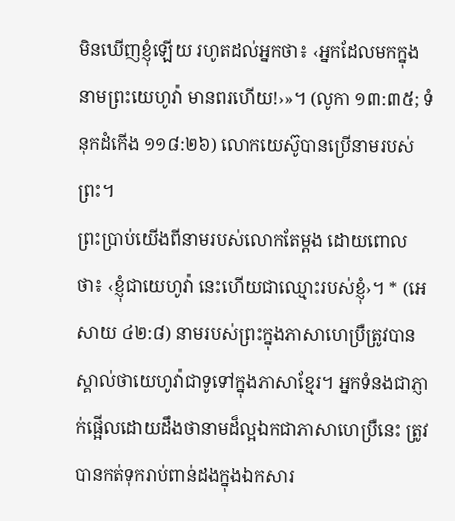មិនឃើញខ្ញុំឡើយ រហូតដល់អ្នកថា៖ ‹អ្នកដែលមកក្នុងនាមព្រះយេហូវ៉ា មានពរហើយ!›»។ (លូកា ១៣:៣៥; ទំនុកដំកើង ១១៨:២៦) លោកយេស៊ូបានប្រើនាមរបស់ព្រះ។
ព្រះប្រាប់យើងពីនាមរបស់លោកតែម្ដង ដោយពោលថា៖ ‹ខ្ញុំជាយេហូវ៉ា នេះហើយជាឈ្មោះរបស់ខ្ញុំ›។ * (អេសាយ ៤២:៨) នាមរបស់ព្រះក្នុងភាសាហេប្រឺត្រូវបានស្គាល់ថាយេហូវ៉ាជាទូទៅក្នុងភាសាខ្មែរ។ អ្នកទំនងជាភ្ញាក់ផ្អើលដោយដឹងថានាមដ៏ល្អឯកជាភាសាហេប្រឺនេះ ត្រូវបានកត់ទុករាប់ពាន់ដងក្នុងឯកសារ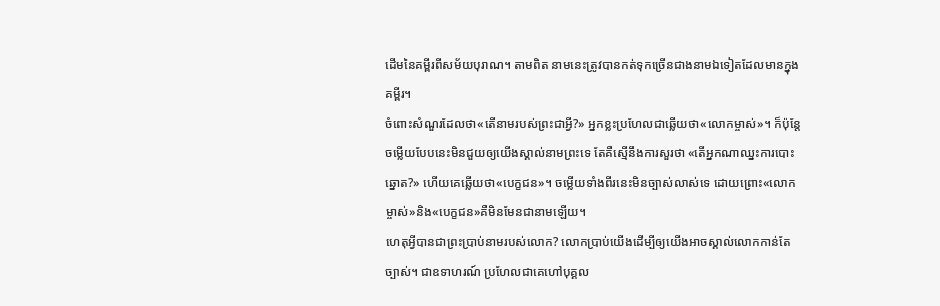ដើមនៃគម្ពីរពីសម័យបុរាណ។ តាមពិត នាមនេះត្រូវបានកត់ទុកច្រើនជាងនាមឯទៀតដែលមានក្នុងគម្ពីរ។
ចំពោះសំណួរដែលថា«តើនាមរបស់ព្រះជាអ្វី?» អ្នកខ្លះប្រហែលជាឆ្លើយថា«លោកម្ចាស់»។ ក៏ប៉ុន្តែ ចម្លើយបែបនេះមិនជួយឲ្យយើងស្គាល់នាមព្រះទេ តែគឺស្មើនឹងការសួរថា «តើអ្នកណាឈ្នះការបោះឆ្នោត?» ហើយគេឆ្លើយថា«បេក្ខជន»។ ចម្លើយទាំងពីរនេះមិនច្បាស់លាស់ទេ ដោយព្រោះ«លោកម្ចាស់»និង«បេក្ខជន»គឺមិនមែនជានាមឡើយ។
ហេតុអ្វីបានជាព្រះប្រាប់នាមរបស់លោក? លោកប្រាប់យើងដើម្បីឲ្យយើងអាចស្គាល់លោកកាន់តែច្បាស់។ ជាឧទាហរណ៍ ប្រហែលជាគេហៅបុគ្គល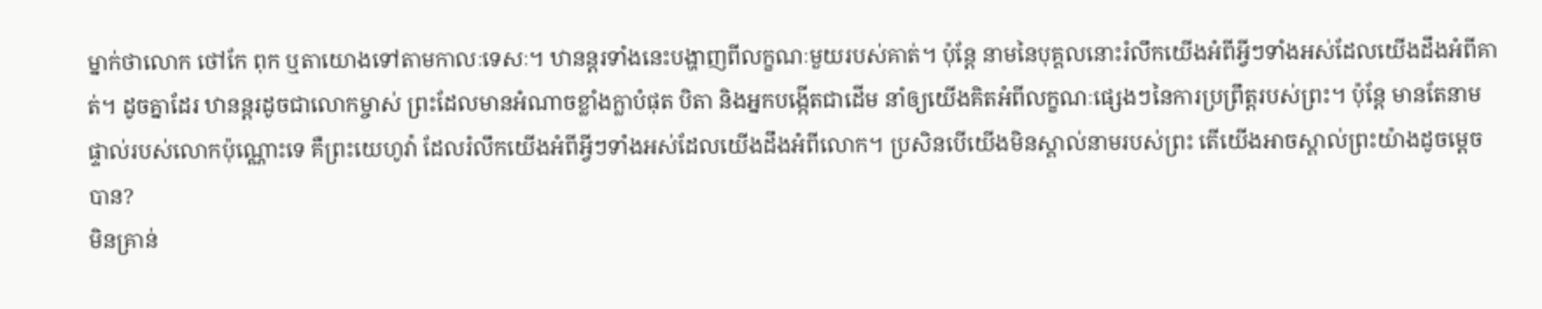ម្នាក់ថាលោក ថៅកែ ពុក ឬតាយោងទៅតាមកាលៈទេសៈ។ ឋានន្តរទាំងនេះបង្ហាញពីលក្ខណៈមួយរបស់គាត់។ ប៉ុន្តែ នាមនៃបុគ្គលនោះរំលឹកយើងអំពីអ្វីៗទាំងអស់ដែលយើងដឹងអំពីគាត់។ ដូចគ្នាដែរ ឋានន្តរដូចជាលោកម្ចាស់ ព្រះដែលមានអំណាចខ្លាំងក្លាបំផុត បិតា និងអ្នកបង្កើតជាដើម នាំឲ្យយើងគិតអំពីលក្ខណៈផ្សេងៗនៃការប្រព្រឹត្តរបស់ព្រះ។ ប៉ុន្តែ មានតែនាមផ្ទាល់របស់លោកប៉ុណ្ណោះទេ គឺព្រះយេហូវ៉ា ដែលរំលឹកយើងអំពីអ្វីៗទាំងអស់ដែលយើងដឹងអំពីលោក។ ប្រសិនបើយើងមិនស្គាល់នាមរបស់ព្រះ តើយើងអាចស្គាល់ព្រះយ៉ាងដូចម្ដេចបាន?
មិនគ្រាន់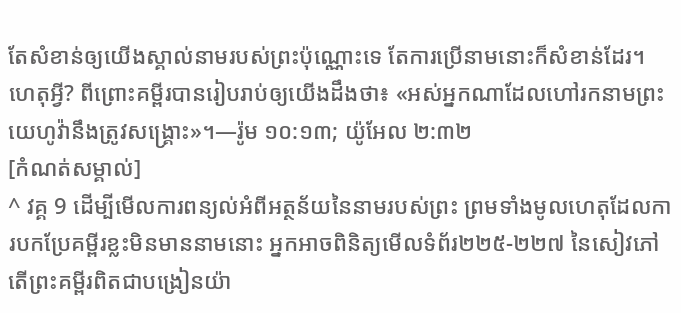តែសំខាន់ឲ្យយើងស្គាល់នាមរបស់ព្រះប៉ុណ្ណោះទេ តែការប្រើនាមនោះក៏សំខាន់ដែរ។ ហេតុអ្វី? ពីព្រោះគម្ពីរបានរៀបរាប់ឲ្យយើងដឹងថា៖ «អស់អ្នកណាដែលហៅរកនាមព្រះយេហូវ៉ានឹងត្រូវសង្គ្រោះ»។—រ៉ូម ១០:១៣; យ៉ូអែល ២:៣២
[កំណត់សម្គាល់]
^ វគ្គ 9 ដើម្បីមើលការពន្យល់អំពីអត្ថន័យនៃនាមរបស់ព្រះ ព្រមទាំងមូលហេតុដែលការបកប្រែគម្ពីរខ្លះមិនមាននាមនោះ អ្នកអាចពិនិត្យមើលទំព័រ២២៥-២២៧ នៃសៀវភៅតើព្រះគម្ពីរពិតជាបង្រៀនយ៉ា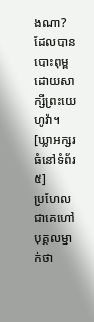ងណា? ដែលបានបោះពុម្ពដោយសាក្សីព្រះយេហូវ៉ា។
[ឃ្លាអក្សរធំនៅទំព័រ៥]
ប្រហែលជាគេហៅបុគ្គលម្នាក់ថា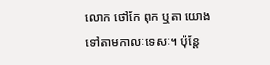លោក ថៅកែ ពុក ឬតា យោងទៅតាមកាលៈទេសៈ។ ប៉ុន្តែ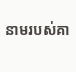នាមរបស់គា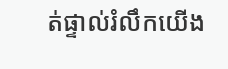ត់ផ្ទាល់រំលឹកយើង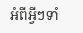អំពីអ្វីៗទាំ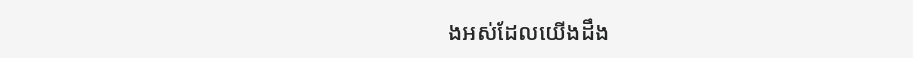ងអស់ដែលយើងដឹង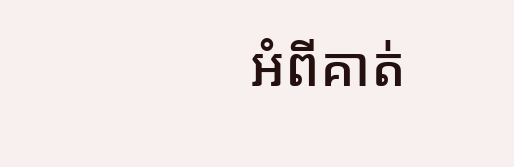អំពីគាត់